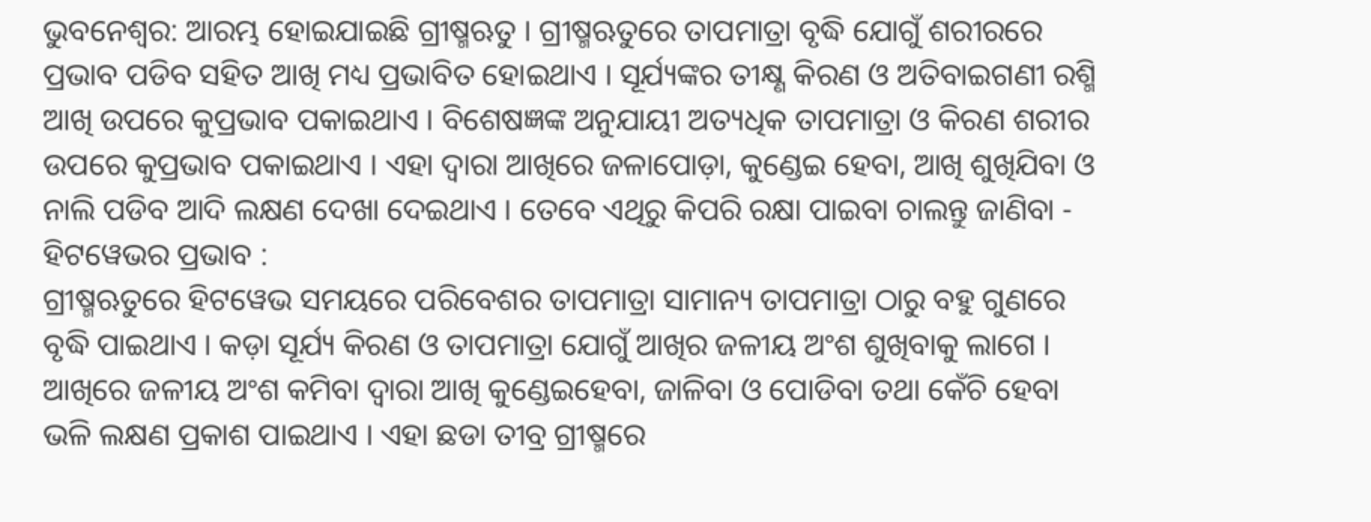ଭୁବନେଶ୍ୱର: ଆରମ୍ଭ ହୋଇଯାଇଛି ଗ୍ରୀଷ୍ମଋତୁ । ଗ୍ରୀଷ୍ମଋତୁରେ ତାପମାତ୍ରା ବୃଦ୍ଧି ଯୋଗୁଁ ଶରୀରରେ ପ୍ରଭାବ ପଡିବ ସହିତ ଆଖି ମଧ୍ୟ ପ୍ରଭାବିତ ହୋଇଥାଏ । ସୂର୍ଯ୍ୟଙ୍କର ତୀକ୍ଷ୍ଣ କିରଣ ଓ ଅତିବାଇଗଣୀ ରଶ୍ମି ଆଖି ଉପରେ କୁପ୍ରଭାବ ପକାଇଥାଏ । ବିଶେଷଜ୍ଞଙ୍କ ଅନୁଯାୟୀ ଅତ୍ୟଧିକ ତାପମାତ୍ରା ଓ କିରଣ ଶରୀର ଉପରେ କୁପ୍ରଭାବ ପକାଇଥାଏ । ଏହା ଦ୍ୱାରା ଆଖିରେ ଜଳାପୋଡ଼ା, କୁଣ୍ଡେଇ ହେବା, ଆଖି ଶୁଖିଯିବା ଓ ନାଲି ପଡିବ ଆଦି ଲକ୍ଷଣ ଦେଖା ଦେଇଥାଏ । ତେବେ ଏଥିରୁ କିପରି ରକ୍ଷା ପାଇବା ଚାଲନ୍ତୁ ଜାଣିବା -
ହିଟୱେଭର ପ୍ରଭାବ :
ଗ୍ରୀଷ୍ମଋତୁରେ ହିଟୱେଭ ସମୟରେ ପରିବେଶର ତାପମାତ୍ରା ସାମାନ୍ୟ ତାପମାତ୍ରା ଠାରୁ ବହୁ ଗୁଣରେ ବୃଦ୍ଧି ପାଇଥାଏ । କଡ଼ା ସୂର୍ଯ୍ୟ କିରଣ ଓ ତାପମାତ୍ରା ଯୋଗୁଁ ଆଖିର ଜଳୀୟ ଅଂଶ ଶୁଖିବାକୁ ଲାଗେ । ଆଖିରେ ଜଳୀୟ ଅଂଶ କମିବା ଦ୍ୱାରା ଆଖି କୁଣ୍ଡେଇହେବା, ଜାଳିବା ଓ ପୋଡିବା ତଥା କେଁଚି ହେବା ଭଳି ଲକ୍ଷଣ ପ୍ରକାଶ ପାଇଥାଏ । ଏହା ଛଡା ତୀବ୍ର ଗ୍ରୀଷ୍ମରେ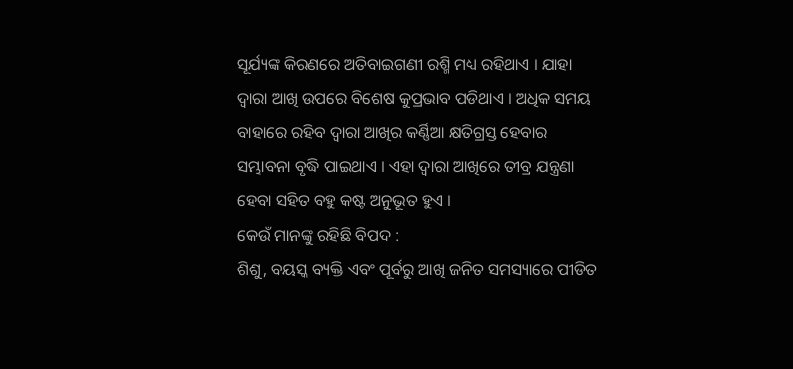ସୂର୍ଯ୍ୟଙ୍କ କିରଣରେ ଅତିବାଇଗଣୀ ରଶ୍ମି ମଧ୍ୟ ରହିଥାଏ । ଯାହା ଦ୍ୱାରା ଆଖି ଉପରେ ବିଶେଷ କୁପ୍ରଭାବ ପଡିଥାଏ । ଅଧିକ ସମୟ ବାହାରେ ରହିବ ଦ୍ୱାରା ଆଖିର କର୍ଣ୍ଣିଆ କ୍ଷତିଗ୍ରସ୍ତ ହେବାର ସମ୍ଭାବନା ବୃଦ୍ଧି ପାଇଥାଏ । ଏହା ଦ୍ୱାରା ଆଖିରେ ତୀବ୍ର ଯନ୍ତ୍ରଣା ହେବା ସହିତ ବହୁ କଷ୍ଟ ଅନୁଭୂତ ହୁଏ ।
କେଉଁ ମାନଙ୍କୁ ରହିଛି ବିପଦ :
ଶିଶୁ, ବୟସ୍କ ବ୍ୟକ୍ତି ଏବଂ ପୂର୍ବରୁ ଆଖି ଜନିତ ସମସ୍ୟାରେ ପୀଡିତ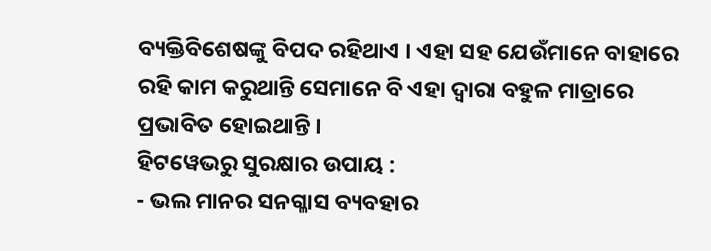ବ୍ୟକ୍ତିବିଶେଷଙ୍କୁ ବିପଦ ରହିଥାଏ । ଏହା ସହ ଯେଉଁମାନେ ବାହାରେ ରହି କାମ କରୁଥାନ୍ତି ସେମାନେ ବି ଏହା ଦ୍ୱାରା ବହୁଳ ମାତ୍ରାରେ ପ୍ରଭାବିତ ହୋଇଥାନ୍ତି ।
ହିଟୱେଭରୁ ସୁରକ୍ଷାର ଉପାୟ :
- ଭଲ ମାନର ସନଗ୍ଳାସ ବ୍ୟବହାର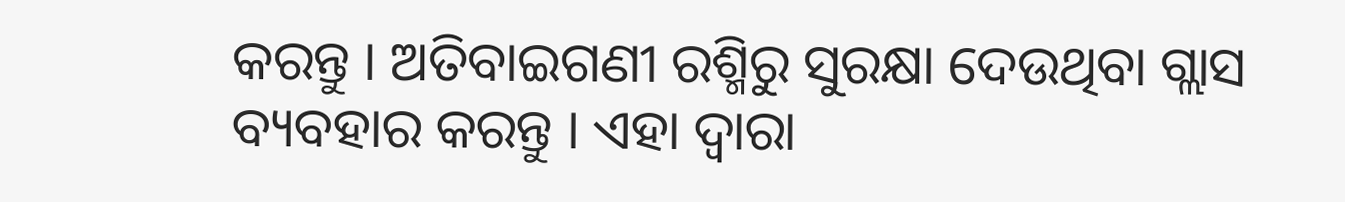କରନ୍ତୁ । ଅତିବାଇଗଣୀ ରଶ୍ମିରୁ ସୁରକ୍ଷା ଦେଉଥିବା ଗ୍ଲାସ ବ୍ୟବହାର କରନ୍ତୁ । ଏହା ଦ୍ୱାରା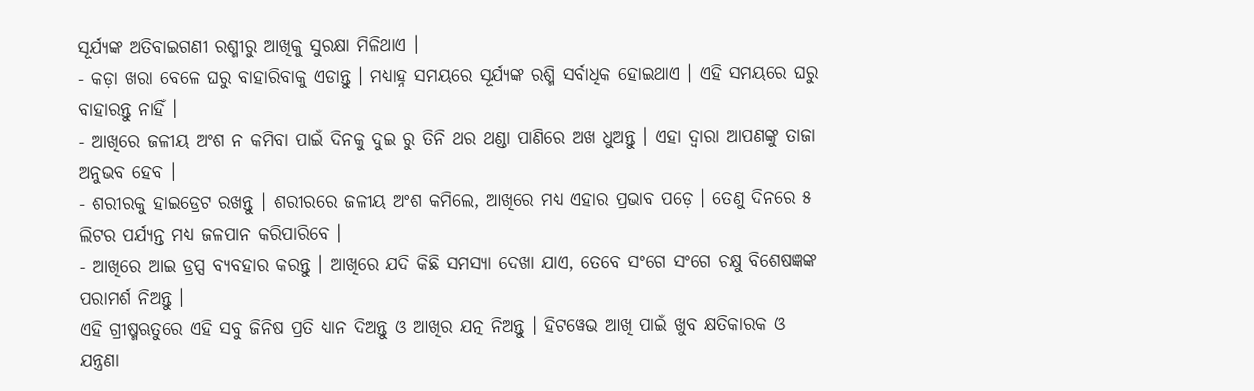ସୂର୍ଯ୍ୟଙ୍କ ଅତିବାଇଗଣୀ ରଶ୍ମୀରୁ ଆଖିକୁ ସୁରକ୍ଷା ମିଳିଥାଏ ।
- କଡ଼ା ଖରା ବେଳେ ଘରୁ ବାହାରିବାକୁ ଏଡାନ୍ତୁ । ମଧ୍ୟାହ୍ନ ସମୟରେ ସୂର୍ଯ୍ୟଙ୍କ ରଶ୍ମି ସର୍ବାଧିକ ହୋଇଥାଏ । ଏହି ସମୟରେ ଘରୁ ବାହାରନ୍ତୁ ନାହିଁ ।
- ଆଖିରେ ଜଳୀୟ ଅଂଶ ନ କମିବା ପାଇଁ ଦିନକୁ ଦୁଇ ରୁ ତିନି ଥର ଥଣ୍ଡା ପାଣିରେ ଅଖ ଧୁଅନ୍ତୁ । ଏହା ଦ୍ୱାରା ଆପଣଙ୍କୁ ତାଜା ଅନୁଭବ ହେବ ।
- ଶରୀରକୁ ହାଇଡ୍ରେଟ ରଖନ୍ତୁ । ଶରୀରରେ ଜଳୀୟ ଅଂଶ କମିଲେ, ଆଖିରେ ମଧ୍ୟ ଏହାର ପ୍ରଭାବ ପଡ଼େ । ତେଣୁ ଦିନରେ ୫ ଲିଟର ପର୍ଯ୍ୟନ୍ତ ମଧ୍ୟ ଜଳପାନ କରିପାରିବେ ।
- ଆଖିରେ ଆଇ ଡ୍ରପ୍ସ ବ୍ୟବହାର କରନ୍ତୁ । ଆଖିରେ ଯଦି କିଛି ସମସ୍ୟା ଦେଖା ଯାଏ, ତେବେ ସଂଗେ ସଂଗେ ଚକ୍ଷୁ ବିଶେଷଜ୍ଞଙ୍କ ପରାମର୍ଶ ନିଅନ୍ତୁ ।
ଏହି ଗ୍ରୀଷ୍ମଋତୁରେ ଏହି ସବୁ ଜିନିଷ ପ୍ରତି ଧ୍ୟାନ ଦିଅନ୍ତୁ ଓ ଆଖିର ଯତ୍ନ ନିଅନ୍ତୁ । ହିଟୱେଭ ଆଖି ପାଇଁ ଖୁବ କ୍ଷତିକାରକ ଓ ଯନ୍ତ୍ରଣା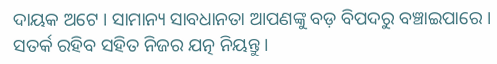ଦାୟକ ଅଟେ । ସାମାନ୍ୟ ସାବଧାନତା ଆପଣଙ୍କୁ ବଡ଼ ବିପଦରୁ ବଞ୍ଚାଇପାରେ । ସତର୍କ ରହିବ ସହିତ ନିଜର ଯତ୍ନ ନିୟନ୍ତୁ ।